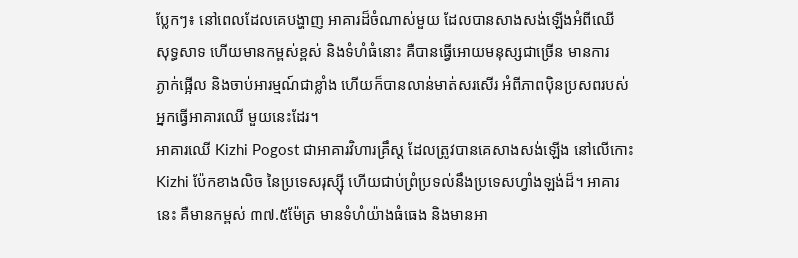ប្លែកៗ៖ នៅពេលដែលគេបង្ហាញ អាគារដ៏ចំណាស់មួយ ដែលបានសាងសង់ឡើងអំពីឈើ
សុទ្ធសាទ ហើយមានកម្ពស់ខ្ពស់ និងទំហំធំនោះ គឺបានធ្វើអោយមនុស្សជាច្រើន មានការ
ភ្ងាក់ផ្អើល និងចាប់អារម្មណ៍ជាខ្លាំង ហើយក៏បានលាន់មាត់សរសើរ អំពីភាពប៉ិនប្រសពរបស់
អ្នកធ្វើអាគារឈើ មួយនេះដែរ។
អាគារឈើ Kizhi Pogost ជាអាគារវិហារគ្រឹស្ដ ដែលត្រូវបានគេសាងសង់ឡើង នៅលើកោះ
Kizhi ប៉ែកខាងលិច នៃប្រទេសរុស្ស៊ី ហើយជាប់ព្រំប្រទល់នឹងប្រទេសហ្វាំងឡង់ដ៏។ អាគារ
នេះ គឺមានកម្ពស់ ៣៧.៥ម៉ែត្រ មានទំហំយ៉ាងធំធេង និងមានអា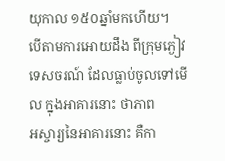យុកាល ១៥០ឆ្នាំមកហើយ។
បើតាមការអោយដឹង ពីក្រុមភ្ងៀវទេសចរណ៍ ដែលធ្លាប់ចូលទៅមើល ក្នុងអាគារនោះ ថាភាព
អស្ចារ្យនៃអាគារនោះ គឺកា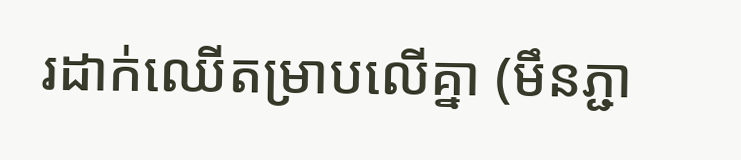រដាក់ឈើតម្រាបលើគ្នា (មឹនភ្ជា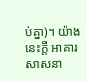ប់គ្នា)។ យ៉ាងនេះក្ដី អាគារសាសនា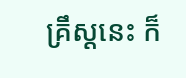គ្រឹស្ដនេះ ក៏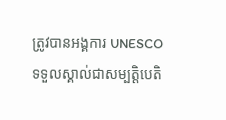ត្រូវបានអង្គការ UNESCO ទទួលស្គាល់ជាសម្បតិ្ដបេតិ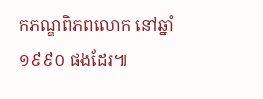កភណ្ឌពិភពលោក នៅឆ្នាំ
១៩៩០ ផងដែរ៕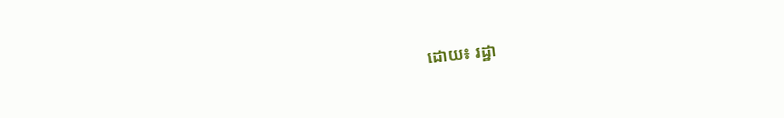ដោយ៖ រដ្ឋា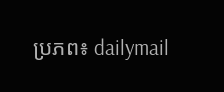ប្រភព៖ dailymail